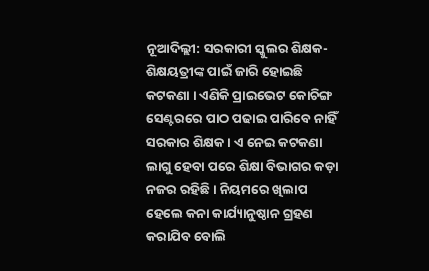ନୂଆଦିଲ୍ଲୀ: ସରକାରୀ ସ୍କୁଲର ଶିକ୍ଷକ-ଶିକ୍ଷୟତ୍ରୀଙ୍କ ପାଇଁ ଜାରି ହୋଇଛି କଟକଣା । ଏଣିକି ପ୍ରାଇଭେଟ କୋଚିଙ୍ଗ ସେଣ୍ଟରରେ ପାଠ ପଢାଇ ପାରିବେ ନାହିଁ ସରକାର ଶିକ୍ଷକ । ଏ ନେଇ କଟକଣା ଲାଗୁ ହେବା ପରେ ଶିକ୍ଷା ବିଭାଗର କଡ଼ା ନଜର ରହିଛି । ନିୟମରେ ଖିଲାପ ହେଲେ କନା କାର୍ଯ୍ୟାନୁଷ୍ଠାନ ଗ୍ରହଣ କରାଯିବ ବୋଲି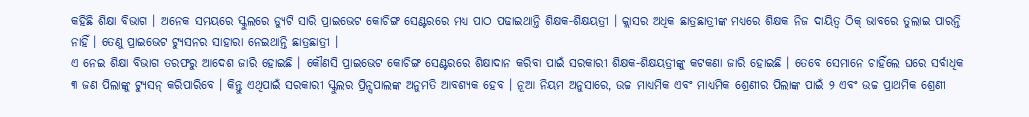କହିଛି ଶିକ୍ଷା ବିଭାଗ । ଅନେକ ସମୟରେ ସ୍କୁଲରେ ଡ୍ୟୁଟି ସାରି ପ୍ରାଇଭେଟ କୋଚିଙ୍ଗ ସେଣ୍ଟରରେ ମଧ୍ୟ ପାଠ ପଢାଇଥାନ୍ତି ଶିକ୍ଷକ-ଶିକ୍ଷୟତ୍ରୀ । କ୍ଲାସର ଅଧିକ ଛାତ୍ରଛାତ୍ରୀଙ୍କ ମଧ୍ୟରେ ଶିକ୍ଷକ ନିଜ ଦାୟିତ୍ୱ ଠିକ୍ ଭାବରେ ତୁଲାଇ ପାରନ୍ତି ନାହିଁ । ତେଣୁ ପ୍ରାଇଭେଟ ଟ୍ୟୁସନର ସାହାରା ନେଇଥାନ୍ତି ଛାତ୍ରଛାତ୍ରୀ ।
ଏ ନେଇ ଶିକ୍ଷା ବିଭାଗ ତରଫରୁ ଆଦେଶ ଜାରି ହୋଇଛି । କୌଣସି ପ୍ରାଇଭେଟ କୋଚିଙ୍ଗ ସେଣ୍ଟରରେ ଶିକ୍ଷାଦାନ କରିବା ପାଇଁ ସରକାରୀ ଶିକ୍ଷକ-ଶିକ୍ଷୟତ୍ରୀଙ୍କୁ କଟକଣା ଜାରି ହୋଇଛି । ତେବେ ସେମାନେ ଚାହିଁଲେ ଘରେ ସର୍ବାଧିକ ୩ ଜଣ ପିଲାଙ୍କୁ ଟ୍ୟୁସନ୍ କରିପାରିବେ । କିନ୍ତୁ ଏଥିପାଇଁ ସରକାରୀ ସ୍କୁଲର ପ୍ରିନ୍ସପାଲଙ୍କ ଅନୁମତି ଆବଶ୍ୟକ ହେବ । ନୂଆ ନିୟମ ଅନୁସାରେ, ଉଚ୍ଚ ମାଧ୍ୟମିକ ଏବଂ ମାଧ୍ୟମିକ ଶ୍ରେଣୀର ପିଲାଙ୍କ ପାଇଁ ୨ ଏବଂ ଉଚ୍ଚ ପ୍ରାଥମିକ ଶ୍ରେଣୀ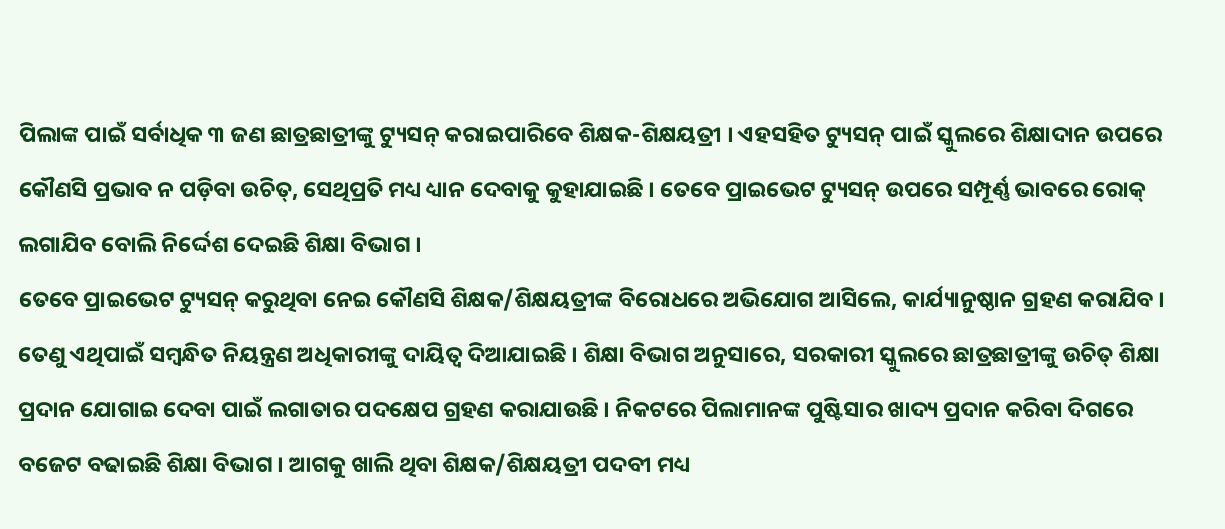ପିଲାଙ୍କ ପାଇଁ ସର୍ବାଧିକ ୩ ଜଣ ଛାତ୍ରଛାତ୍ରୀଙ୍କୁ ଟ୍ୟୁସନ୍ କରାଇପାରିବେ ଶିକ୍ଷକ-ଶିକ୍ଷୟତ୍ରୀ । ଏହସହିତ ଟ୍ୟୁସନ୍ ପାଇଁ ସ୍କୁଲରେ ଶିକ୍ଷାଦାନ ଉପରେ କୌଣସି ପ୍ରଭାବ ନ ପଡ଼ିବା ଉଚିତ୍, ସେଥିପ୍ରତି ମଧ୍ୟ ଧ୍ୟାନ ଦେବାକୁ କୁହାଯାଇଛି । ତେବେ ପ୍ରାଇଭେଟ ଟ୍ୟୁସନ୍ ଉପରେ ସମ୍ପୂର୍ଣ୍ଣ ଭାବରେ ରୋକ୍ ଲଗାଯିବ ବୋଲି ନିର୍ଦ୍ଦେଶ ଦେଇଛି ଶିକ୍ଷା ବିଭାଗ ।
ତେବେ ପ୍ରାଇଭେଟ ଟ୍ୟୁସନ୍ କରୁଥିବା ନେଇ କୌଣସି ଶିକ୍ଷକ/ଶିକ୍ଷୟତ୍ରୀଙ୍କ ବିରୋଧରେ ଅଭିଯୋଗ ଆସିଲେ, କାର୍ଯ୍ୟାନୁଷ୍ଠାନ ଗ୍ରହଣ କରାଯିବ । ତେଣୁ ଏଥିପାଇଁ ସମ୍ବନ୍ଧିତ ନିୟନ୍ତ୍ରଣ ଅଧିକାରୀଙ୍କୁ ଦାୟିତ୍ୱ ଦିଆଯାଇଛି । ଶିକ୍ଷା ବିଭାଗ ଅନୁସାରେ, ସରକାରୀ ସ୍କୁଲରେ ଛାତ୍ରଛାତ୍ରୀଙ୍କୁ ଉଚିତ୍ ଶିକ୍ଷା ପ୍ରଦାନ ଯୋଗାଇ ଦେବା ପାଇଁ ଲଗାତାର ପଦକ୍ଷେପ ଗ୍ରହଣ କରାଯାଉଛି । ନିକଟରେ ପିଲାମାନଙ୍କ ପୁଷ୍ଟିସାର ଖାଦ୍ୟ ପ୍ରଦାନ କରିବା ଦିଗରେ ବଜେଟ ବଢାଇଛି ଶିକ୍ଷା ବିଭାଗ । ଆଗକୁ ଖାଲି ଥିବା ଶିକ୍ଷକ/ଶିକ୍ଷୟତ୍ରୀ ପଦବୀ ମଧ୍ୟ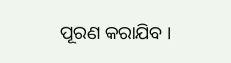ପୂରଣ କରାଯିବ ।